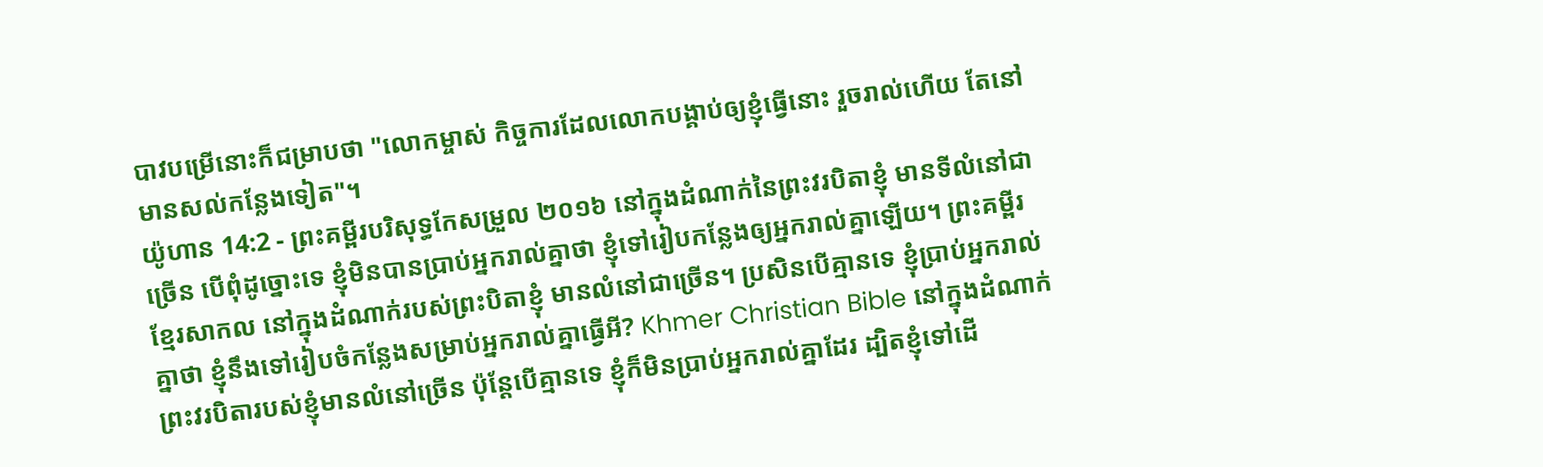បាវបម្រើនោះក៏ជម្រាបថា "លោកម្ចាស់ កិច្ចការដែលលោកបង្គាប់ឲ្យខ្ញុំធ្វើនោះ រួចរាល់ហើយ តែនៅមានសល់កន្លែងទៀត"។
យ៉ូហាន 14:2 - ព្រះគម្ពីរបរិសុទ្ធកែសម្រួល ២០១៦ នៅក្នុងដំណាក់នៃព្រះវរបិតាខ្ញុំ មានទីលំនៅជាច្រើន បើពុំដូច្នោះទេ ខ្ញុំមិនបានប្រាប់អ្នករាល់គ្នាថា ខ្ញុំទៅរៀបកន្លែងឲ្យអ្នករាល់គ្នាឡើយ។ ព្រះគម្ពីរខ្មែរសាកល នៅក្នុងដំណាក់របស់ព្រះបិតាខ្ញុំ មានលំនៅជាច្រើន។ ប្រសិនបើគ្មានទេ ខ្ញុំប្រាប់អ្នករាល់គ្នាថា ខ្ញុំនឹងទៅរៀបចំកន្លែងសម្រាប់អ្នករាល់គ្នាធ្វើអី? Khmer Christian Bible នៅក្នុងដំណាក់ព្រះវរបិតារបស់ខ្ញុំមានលំនៅច្រើន ប៉ុន្ដែបើគ្មានទេ ខ្ញុំក៏មិនប្រាប់អ្នករាល់គ្នាដែរ ដ្បិតខ្ញុំទៅដើ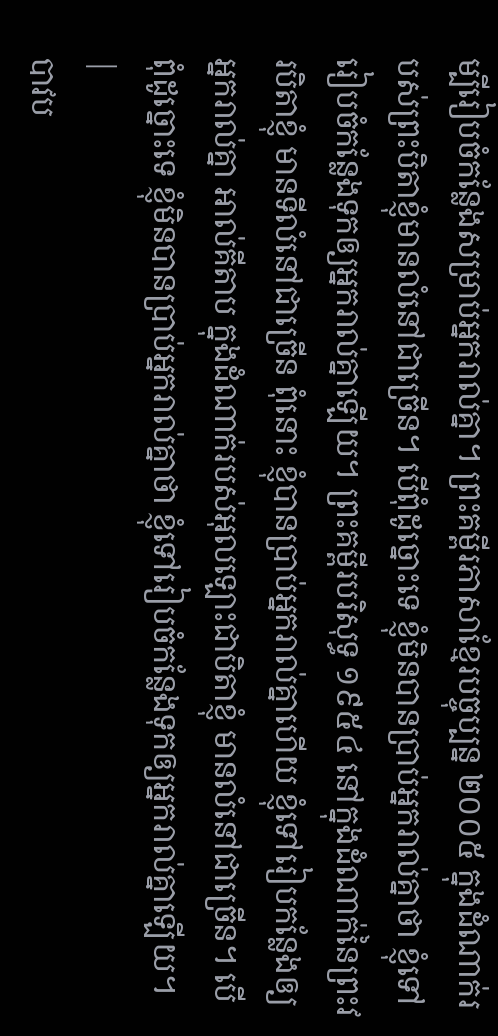ម្បីរៀបចំកន្លែងសម្រាប់អ្នករាល់គ្នា។ ព្រះគម្ពីរភាសាខ្មែរបច្ចុប្បន្ន ២០០៥ ក្នុងដំណាក់របស់ព្រះបិតាខ្ញុំមានលំនៅជាច្រើន។ បើពុំដូច្នោះទេ ខ្ញុំមិនបានប្រាប់អ្នករាល់គ្នាថា ខ្ញុំទៅរៀបចំកន្លែងទុកឲ្យអ្នករាល់គ្នាឡើយ។ ព្រះគម្ពីរបរិសុទ្ធ ១៩៥៤ នៅក្នុងដំណាក់នៃព្រះវរបិតាខ្ញុំ មានទីលំនៅជាច្រើន ពុំនោះ ខ្ញុំបានប្រាប់អ្នករាល់គ្នាហើយ ខ្ញុំទៅរៀបកន្លែងឲ្យអ្នករាល់គ្នា អាល់គីតាប ក្នុងដំណាក់របស់អុលឡោះជាបិតាខ្ញុំ មានលំនៅជាច្រើន។ បើពុំដូច្នោះទេ ខ្ញុំមិនបានប្រាប់អ្នករាល់គ្នាថា ខ្ញុំទៅរៀបចំកន្លែងទុកឲ្យអ្នករាល់គ្នាឡើយ។ |
បាវប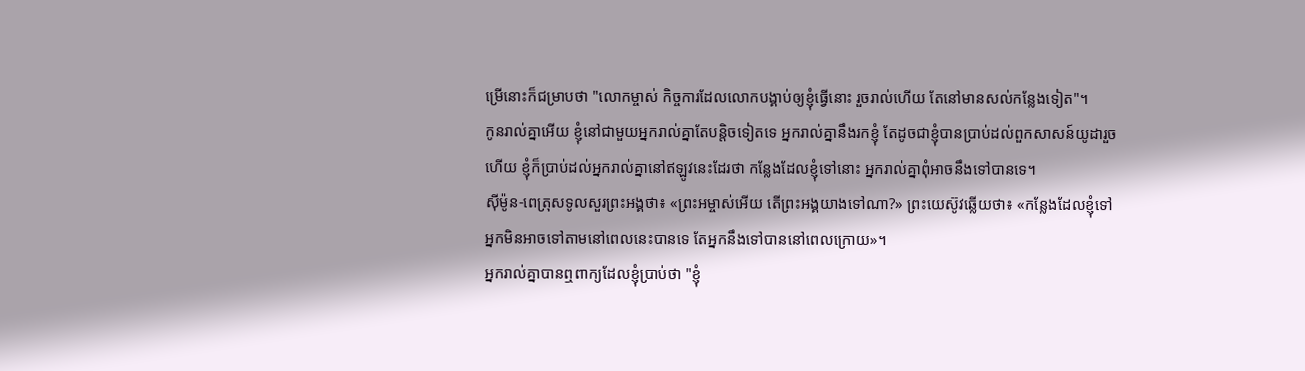ម្រើនោះក៏ជម្រាបថា "លោកម្ចាស់ កិច្ចការដែលលោកបង្គាប់ឲ្យខ្ញុំធ្វើនោះ រួចរាល់ហើយ តែនៅមានសល់កន្លែងទៀត"។
កូនរាល់គ្នាអើយ ខ្ញុំនៅជាមួយអ្នករាល់គ្នាតែបន្តិចទៀតទេ អ្នករាល់គ្នានឹងរកខ្ញុំ តែដូចជាខ្ញុំបានប្រាប់ដល់ពួកសាសន៍យូដារួចហើយ ខ្ញុំក៏ប្រាប់ដល់អ្នករាល់គ្នានៅឥឡូវនេះដែរថា កន្លែងដែលខ្ញុំទៅនោះ អ្នករាល់គ្នាពុំអាចនឹងទៅបានទេ។
ស៊ីម៉ូន-ពេត្រុសទូលសួរព្រះអង្គថា៖ «ព្រះអម្ចាស់អើយ តើព្រះអង្គយាងទៅណា?» ព្រះយេស៊ូវឆ្លើយថា៖ «កន្លែងដែលខ្ញុំទៅ អ្នកមិនអាចទៅតាមនៅពេលនេះបានទេ តែអ្នកនឹងទៅបាននៅពេលក្រោយ»។
អ្នករាល់គ្នាបានឮពាក្យដែលខ្ញុំប្រាប់ថា "ខ្ញុំ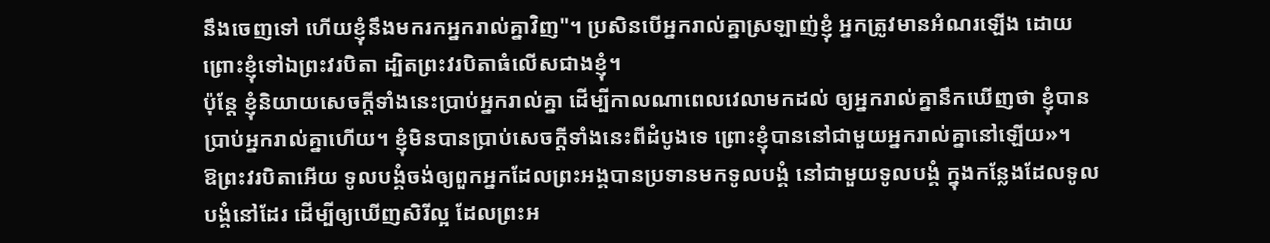នឹងចេញទៅ ហើយខ្ញុំនឹងមករកអ្នករាល់គ្នាវិញ"។ ប្រសិនបើអ្នករាល់គ្នាស្រឡាញ់ខ្ញុំ អ្នកត្រូវមានអំណរឡើង ដោយព្រោះខ្ញុំទៅឯព្រះវរបិតា ដ្បិតព្រះវរបិតាធំលើសជាងខ្ញុំ។
ប៉ុន្តែ ខ្ញុំនិយាយសេចក្តីទាំងនេះប្រាប់អ្នករាល់គ្នា ដើម្បីកាលណាពេលវេលាមកដល់ ឲ្យអ្នករាល់គ្នានឹកឃើញថា ខ្ញុំបានប្រាប់អ្នករាល់គ្នាហើយ។ ខ្ញុំមិនបានប្រាប់សេចក្ដីទាំងនេះពីដំបូងទេ ព្រោះខ្ញុំបាននៅជាមួយអ្នករាល់គ្នានៅឡើយ»។
ឱព្រះវរបិតាអើយ ទូលបង្គំចង់ឲ្យពួកអ្នកដែលព្រះអង្គបានប្រទានមកទូលបង្គំ នៅជាមួយទូលបង្គំ ក្នុងកន្លែងដែលទូលបង្គំនៅដែរ ដើម្បីឲ្យឃើញសិរីល្អ ដែលព្រះអ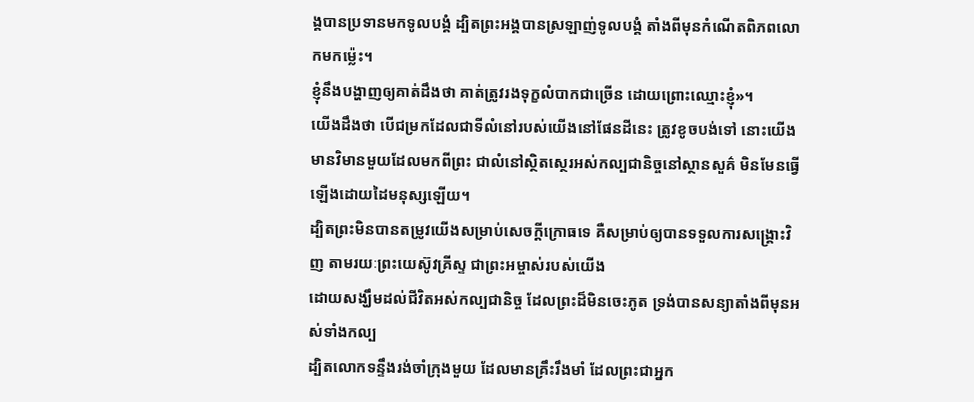ង្គបានប្រទានមកទូលបង្គំ ដ្បិតព្រះអង្គបានស្រឡាញ់ទូលបង្គំ តាំងពីមុនកំណើតពិភពលោកមកម៉្លេះ។
ខ្ញុំនឹងបង្ហាញឲ្យគាត់ដឹងថា គាត់ត្រូវរងទុក្ខលំបាកជាច្រើន ដោយព្រោះឈ្មោះខ្ញុំ»។
យើងដឹងថា បើជម្រកដែលជាទីលំនៅរបស់យើងនៅផែនដីនេះ ត្រូវខូចបង់ទៅ នោះយើងមានវិមានមួយដែលមកពីព្រះ ជាលំនៅសិ្ថតស្ថេរអស់កល្បជានិច្ចនៅស្ថានសួគ៌ មិនមែនធ្វើឡើងដោយដៃមនុស្សឡើយ។
ដ្បិតព្រះមិនបានតម្រូវយើងសម្រាប់សេចក្ដីក្រោធទេ គឺសម្រាប់ឲ្យបានទទួលការសង្គ្រោះវិញ តាមរយៈព្រះយេស៊ូវគ្រីស្ទ ជាព្រះអម្ចាស់របស់យើង
ដោយសង្ឃឹមដល់ជីវិតអស់កល្បជានិច្ច ដែលព្រះដ៏មិនចេះភូត ទ្រង់បានសន្យាតាំងពីមុនអស់ទាំងកល្ប
ដ្បិតលោកទន្ទឹងរង់ចាំក្រុងមួយ ដែលមានគ្រឹះរឹងមាំ ដែលព្រះជាអ្នក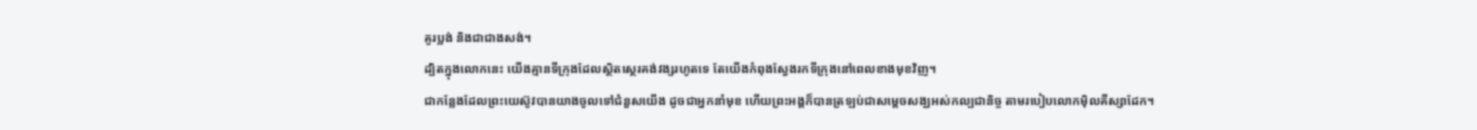គូរប្លង់ និងជាជាងសង់។
ដ្បិតក្នុងលោកនេះ យើងគ្មានទីក្រុងដែលស្ថិតស្ថេរគង់វង្សរហូតទេ តែយើងកំពុងស្វែងរកទីក្រុងនៅពេលខាងមុខវិញ។
ជាកន្លែងដែលព្រះយេស៊ូវបានយាងចូលទៅជំនួសយើង ដូចជាអ្នកនាំមុខ ហើយព្រះអង្គក៏បានត្រឡប់ជាសម្តេចសង្ឃអស់កល្បជានិច្ច តាមរបៀបលោកម៉ិលគីស្សាដែក។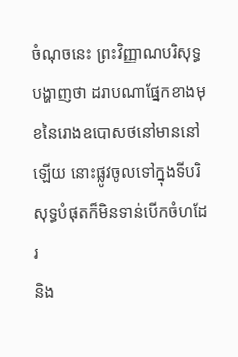ចំណុចនេះ ព្រះវិញ្ញាណបរិសុទ្ធបង្ហាញថា ដរាបណាផ្នែកខាងមុខនៃរោងឧបោសថនៅមាននៅឡើយ នោះផ្លូវចូលទៅក្នុងទីបរិសុទ្ធបំផុតក៏មិនទាន់បើកចំហដែរ
និង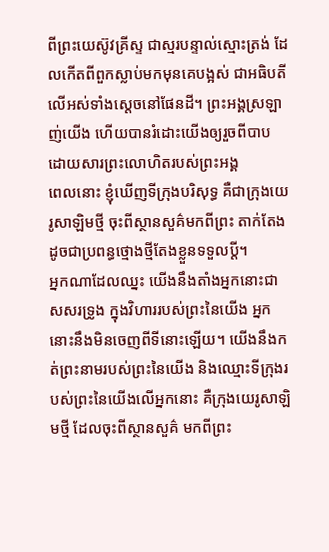ពីព្រះយេស៊ូវគ្រីស្ទ ជាស្មរបន្ទាល់ស្មោះត្រង់ ដែលកើតពីពួកស្លាប់មកមុនគេបង្អស់ ជាអធិបតីលើអស់ទាំងស្តេចនៅផែនដី។ ព្រះអង្គស្រឡាញ់យើង ហើយបានរំដោះយើងឲ្យរួចពីបាប ដោយសារព្រះលោហិតរបស់ព្រះអង្គ
ពេលនោះ ខ្ញុំឃើញទីក្រុងបរិសុទ្ធ គឺជាក្រុងយេរូសាឡិមថ្មី ចុះពីស្ថានសួគ៌មកពីព្រះ តាក់តែងដូចជាប្រពន្ធថ្មោងថ្មីតែងខ្លួនទទួលប្តី។
អ្នកណាដែលឈ្នះ យើងនឹងតាំងអ្នកនោះជាសសរទ្រូង ក្នុងវិហាររបស់ព្រះនៃយើង អ្នកនោះនឹងមិនចេញពីទីនោះឡើយ។ យើងនឹងកត់ព្រះនាមរបស់ព្រះនៃយើង និងឈ្មោះទីក្រុងរបស់ព្រះនៃយើងលើអ្នកនោះ គឺក្រុងយេរូសាឡិមថ្មី ដែលចុះពីស្ថានសួគ៌ មកពីព្រះ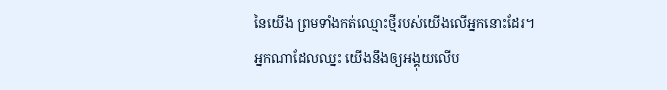នៃយើង ព្រមទាំងកត់ឈ្មោះថ្មីរបស់យើងលើអ្នកនោះដែរ។
អ្នកណាដែលឈ្នះ យើងនឹងឲ្យអង្គុយលើប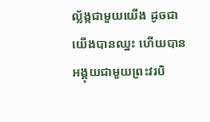ល្ល័ង្កជាមួយយើង ដូចជាយើងបានឈ្នះ ហើយបានអង្គុយជាមួយព្រះវរបិ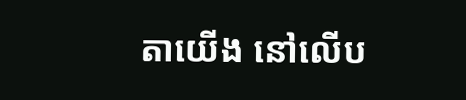តាយើង នៅលើប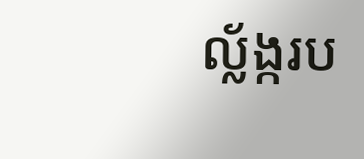ល្ល័ង្ករប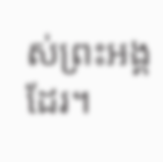ស់ព្រះអង្គដែរ។